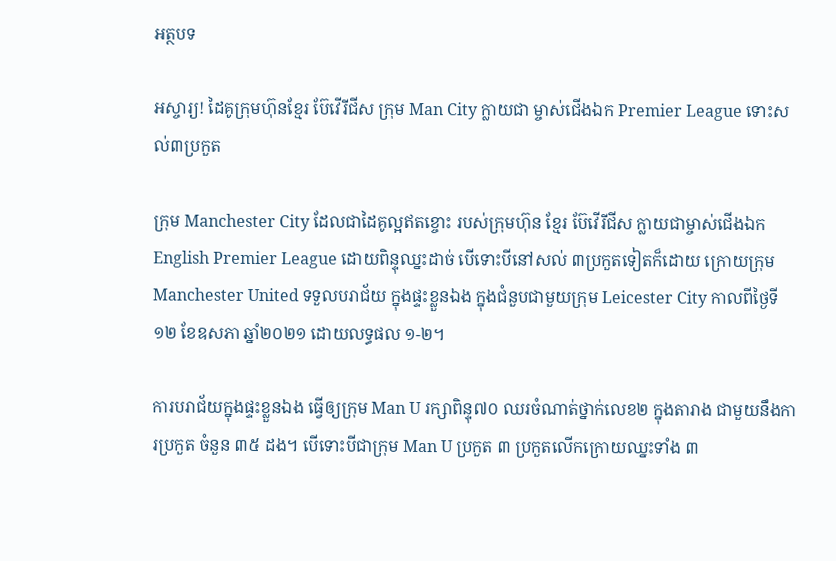អត្ថបទ

អស្ចារ្យ! ដៃគូក្រុមហ៊ុនខ្មែរ ប៊ែវើរីជីស ក្រុម Man City ក្លាយជា ម្ចាស់ជើងឯក Premier League ទោះសល់៣ប្រកួត

ក្រុម Manchester City ដែលជាដៃគូល្អឥតខ្ចោះ របស់ក្រុមហ៊ុន ខ្មែរ ប៊ែវើរីជីស ក្លាយជាម្ចាស់ជើងឯក English Premier League ដោយពិន្ទុឈ្នះដាច់ បើទោះបីនៅសល់ ៣ប្រកួតទៀតក៏ដោយ ក្រោយក្រុម Manchester United ទទួលបរាជ័យ ក្នុងផ្ទះខ្លួនឯង ក្នុងជំនួបជាមួយក្រុម Leicester City កាលពីថ្ងៃទី១២ ខែឧសភា ឆ្នាំ២០២១ ដោយលទ្ធផល ១-២។

ការបរាជ័យក្នុងផ្ទះខ្លួនឯង ធ្វើឲ្យក្រុម Man U រក្សាពិន្ទុ៧០ ឈរចំណាត់ថ្នាក់លេខ២ ក្នុងតារាង ជាមួយនឹងការប្រកួត ចំនួន ៣៥ ដង។ បើទោះបីជាក្រុម Man U ប្រកួត ៣ ប្រកួតលើកក្រោយឈ្នះទាំង ៣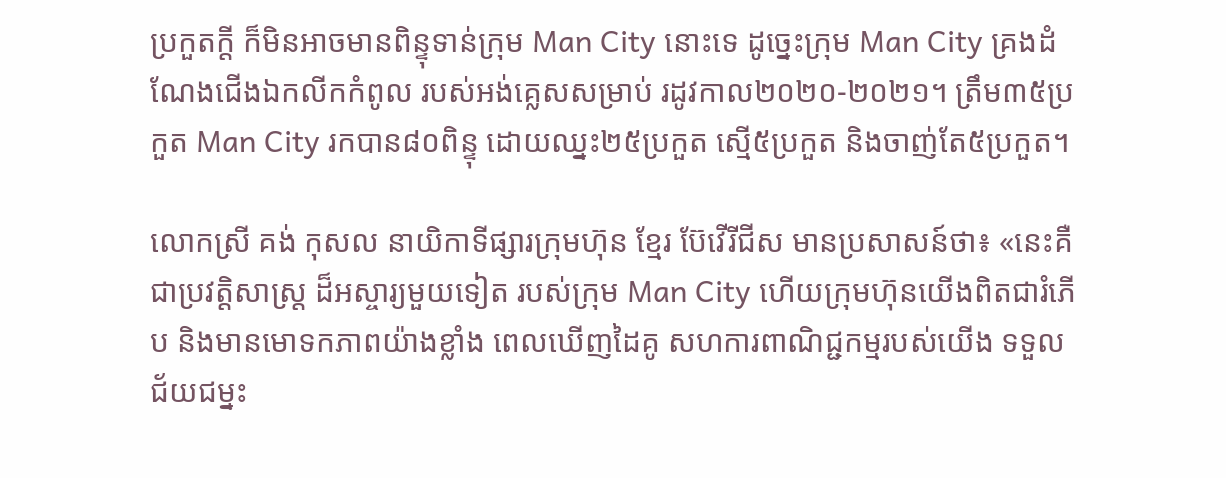ប្រកួតក្តី ក៏មិនអាចមានពិន្ទុទាន់ក្រុម Man City នោះទេ ដូច្នេះក្រុម Man City គ្រងដំណែងជើងឯកលីកកំពូល របស់អង់គ្លេសសម្រាប់ រដូវកាល២០២០-២០២១។ ត្រឹម៣៥ប្រកួត Man City រកបាន៨០ពិន្ទុ ដោយឈ្នះ២៥ប្រកួត ស្មើ៥ប្រកួត និងចាញ់តែ៥ប្រកួត។

លោកស្រី គង់ កុសល នាយិកាទីផ្សារក្រុមហ៊ុន ខ្មែរ ប៊ែវើរីជីស មានប្រសាសន៍ថា៖ «នេះគឺជាប្រវត្តិសាស្រ្ត ដ៏អស្ចារ្យមួយទៀត របស់ក្រុម Man City ហើយក្រុមហ៊ុនយើងពិតជារំភើប និងមានមោទកភាពយ៉ាងខ្លាំង ពេលឃើញដៃគូ សហការពាណិជ្ជកម្មរបស់យើង ទទួលជ័យជម្នះ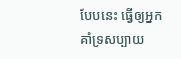បែបនេះ ធ្វើឲ្យអ្នកគាំទ្រសប្បាយ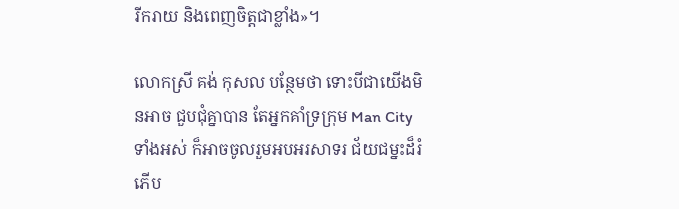រីករាយ និងពេញចិត្តជាខ្លាំង»។

លោកស្រី គង់ កុសល បន្ថែមថា ទោះបីជាយើងមិនអាច ជួបជុំគ្នាបាន តែអ្នកគាំទ្រក្រុម Man City ទាំងអស់ ក៏អាចចូលរួមអបអរសាទរ ជ័យជម្នះដ៏រំភើប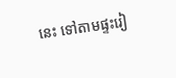នេះ ទៅតាមផ្ទះរៀ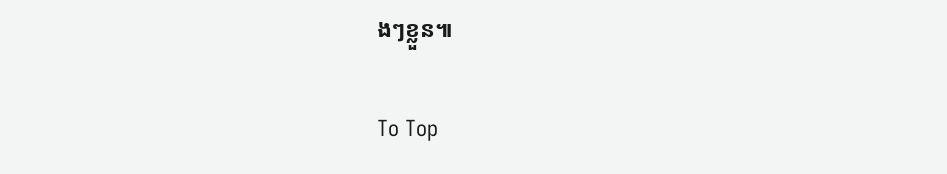ងៗខ្លួន៕

To Top